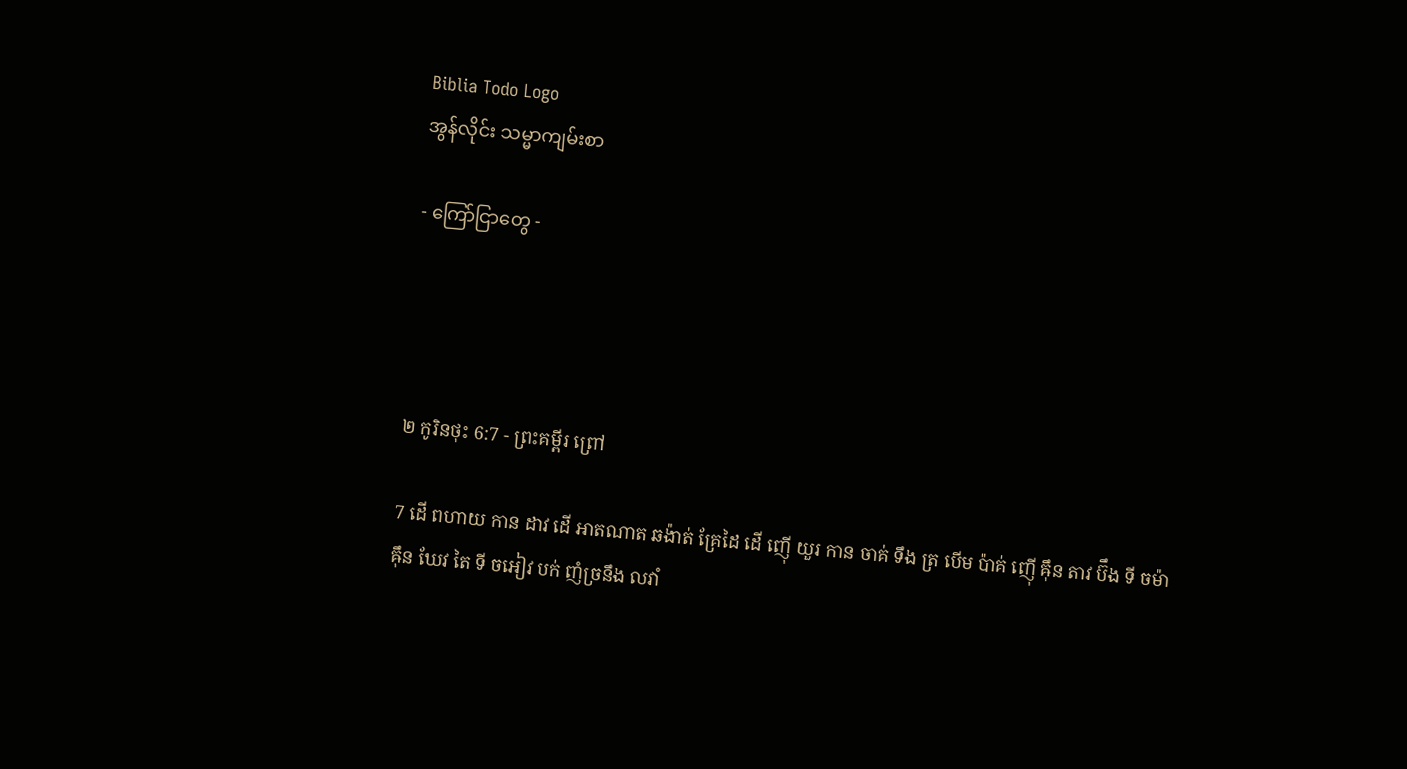Biblia Todo Logo
အွန်လိုင်း သမ္မာကျမ်းစာ

- ကြော်ငြာတွေ -




២ កូរិនថុះ 6:7 - ព្រះគម្ពីរ ព្រៅ

7 ដើ ពហាយ កាន ដាវ ដើ អាតណាត ឆង៉ាត់ គ្រែដៃ ដើ ញ៉ើ យួរ កាន ចាគ់ ទឹង ត្រ បើម ប៉ាគ់ ញ៉ើ ឝ៉ឹន តាវ ប៊ឹង ទី ចម៉ា ឝ៉ឹន ឃែវ តៃ ទី ចអៀវ បក់ ញំច្រនឹង លវាំ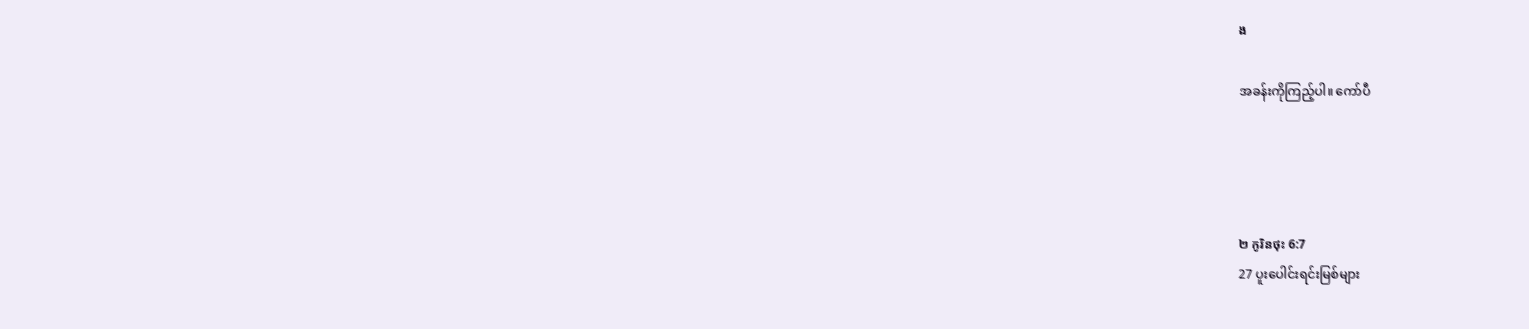ង

အခန်းကိုကြည့်ပါ။ ကော်ပီ




២ កូរិនថុះ 6:7
27 ပူးပေါင်းရင်းမြစ်များ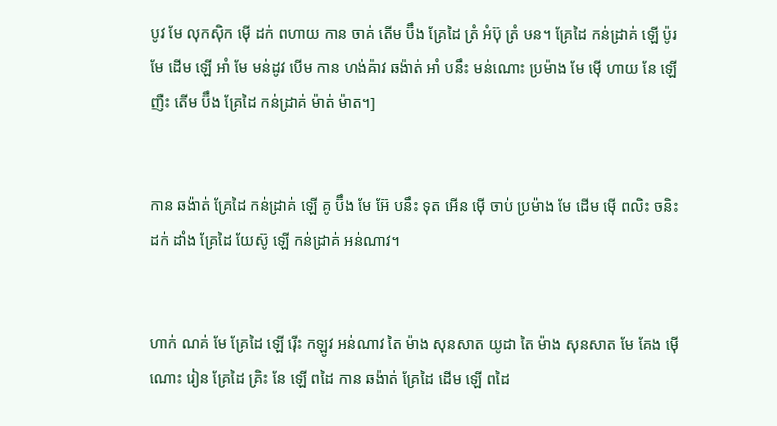បូវ មែ លុកស៊ិក ម៉ើ ដក់ ពហាយ កាន ចាគ់ តើម ប៊ឹង គ្រែដៃ ត្រំ អំប៊ុ ត្រំ ឞន។ គ្រែដៃ កន់ដ្រាគ់ ឡើ ប៉ូរ មែ ដើម ឡើ អាំ មែ មន់ដូវ បើម កាន ហង់ឝ៉ាវ ឆង៉ាត់ អាំ បនឹះ មន់ណោះ ប្រម៉ាង មែ ម៉ើ ហាយ នែ ឡើ ញឺះ តើម ប៊ឹង គ្រែដៃ កន់ដ្រាគ់ ម៉ាត់ ម៉ាត។]


កាន ឆង៉ាត់ គ្រែដៃ កន់ដ្រាគ់ ឡើ គូ ប៊ឹង មែ អ៊ែ បនឹះ ទុត អើន ម៉ើ ចាប់ ប្រម៉ាង មែ ដើម ម៉ើ ពលិះ ចនិះ ដក់ ដាំង គ្រែដៃ យែស៊ូ ឡើ កន់ដ្រាគ់ អន់ណាវ។


ហាក់ ណគ់ មែ គ្រែដៃ ឡើ រ៉ើះ កឡូវ អន់ណាវ តៃ ម៉ាង សុនសាត យូដា តៃ ម៉ាង សុនសាត មែ គែង ម៉ើ ណោះ រៀន គ្រែដៃ គ្រិះ នែ ឡើ ពដៃ កាន ឆង៉ាត់ គ្រែដៃ ដើម ឡើ ពដៃ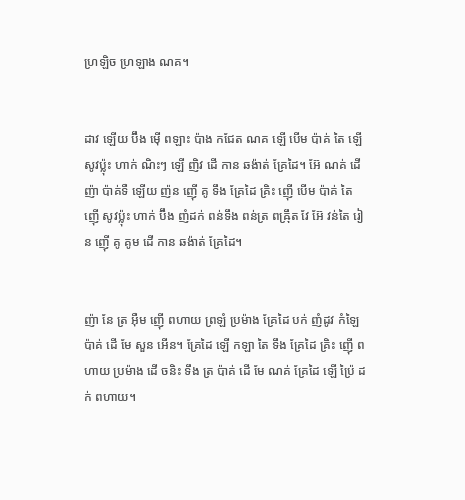ហ្រឡិច ហ្រឡាង ណគ។


ដាវ ឡើយ ប៊ឹង ម៉ើ ពឡាះ ប៉ាង កជែត ណគ ឡើ បើម ប៉ាគ់ តៃ ឡើ សូវប៉្លុះ ហាក់ ណិះៗ ឡើ ញិវ ដើ កាន ឆង៉ាត់ គ្រែដៃ។ អ៊ែ ណគ់ ដើ ញ៉ា ប៉ាគ់ទឺ ឡើយ ញ៉ន ញ៉ើ គូ ទឹង គ្រែដៃ គ្រិះ ញ៉ើ បើម ប៉ាគ់ តៃ ញ៉ើ សូវប៉្លុះ ហាក់ ប៊ឹង ញំដក់ ពន់ទឹង ពន់ត្រ ពឝ៉្រឹត វែ អ៊ែ វន់តៃ រៀន ញ៉ើ គូ គូម ដើ កាន ឆង៉ាត់ គ្រែដៃ។


ញ៉ា នែ ត្រ អ៊ឺម ញ៉ើ ពហាយ ព្រឡំ ប្រម៉ាង គ្រែដៃ បក់ ញំដូវ កំឡៃ ប៉ាគ់ ដើ មែ សួន អើន។ គ្រែដៃ ឡើ កឡា តៃ ទឹង គ្រែដៃ គ្រិះ ញ៉ើ ពហាយ ប្រម៉ាង ដើ ចនិះ ទឹង ត្រ ប៉ាគ់ ដើ មែ ណគ់ គ្រែដៃ ឡើ ប៉្រៃ ដក់ ពហាយ។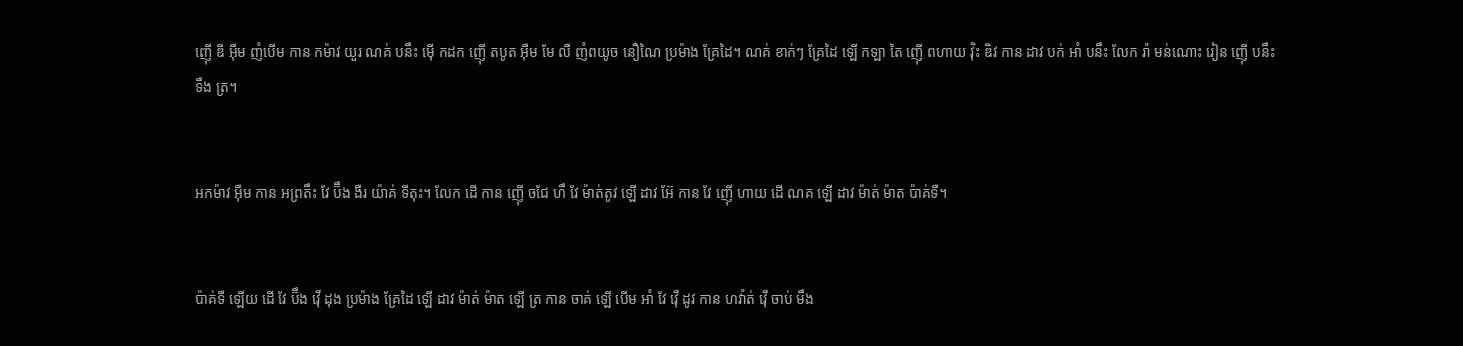ញ៉ើ ឌី អ៊ឺម ញំបើម កាន កម៉ាវ យួរ ណគ់ បនឹះ ម៉ើ កដក ញ៉ើ តបូត អ៊ឺម មែ លឺ ញំពយូច នឿណៃ ប្រម៉ាង គ្រែដៃ។ ណគ់ ខាក់ៗ គ្រែដៃ ឡើ កឡា តៃ ញ៉ើ ពហាយ វ៉ិះ ឌិវ កាន ដាវ បក់ អាំ បនឹះ លែក រ៉ា មន់ណោះ រៀន ញ៉ើ បនឹះ ទឹង ត្រ។


អកម៉ាវ អ៊ឺម កាន អព្រតឹះ វែ ប៊ឹង ងឺរ យ៉ាគ់ ទីតុះ។ លែក ដើ កាន ញ៉ើ ចជែ ហឹ វែ ម៉ាត់តូវ ឡើ ដាវ អ៊ែ កាន វែ ញ៉ើ ហាយ ដើ ណគ ឡើ ដាវ ម៉ាត់ ម៉ាត ប៉ាគ់ទឺ។


ប៉ាគ់ទឺ ឡើយ ដើ វែ ប៊ឹង វ៉ើ ដុង ប្រម៉ាង គ្រែដៃ ឡើ ដាវ ម៉ាត់ ម៉ាត ឡើ ត្រ កាន ចាគ់ ឡើ បើម អាំ វែ វ៉ើ ដូវ កាន ហវ៉ាត់ វ៉ើ ចាប់ មឹង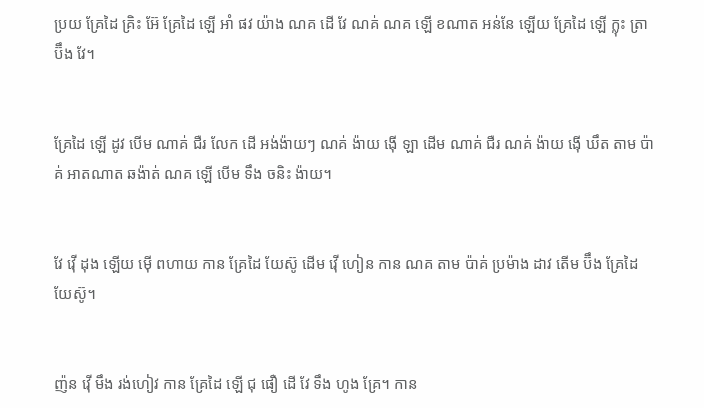ប្រយ គ្រែដៃ គ្រិះ អ៊ែ គ្រែដៃ ឡើ អាំ ផវ យ៉ាង ណគ ដើ វែ ណគ់ ណគ ឡើ ខណាត អន់នែ ឡើយ គ្រែដៃ ឡើ ក្លុះ ត្រា ប៊ឹង វែ។


គ្រែដៃ ឡើ ដូវ បើម ណាគ់ ជឺរ លែក ដើ អង់ង៉ាយៗ ណគ់ ង៉ាយ ង៉ើ ឡា ដើម ណាគ់ ជឺរ ណគ់ ង៉ាយ ង៉ើ ឃឹត តាម ប៉ាគ់ អាតណាត ឆង៉ាត់ ណគ ឡើ បើម ទឹង ចនិះ ង៉ាយ។


វែ វ៉ើ ដុង ឡើយ ម៉ើ ពហាយ កាន គ្រែដៃ យែស៊ូ ដើម វ៉ើ ហៀន កាន ណគ តាម ប៉ាគ់ ប្រម៉ាង ដាវ តើម ប៊ឹង គ្រែដៃ យែស៊ូ។


ញ៉ន វ៉ើ មឹង រង់ហៀវ កាន គ្រែដៃ ឡើ ជុ ផឿ ដើ វែ ទឹង ហូង គ្រែ។ កាន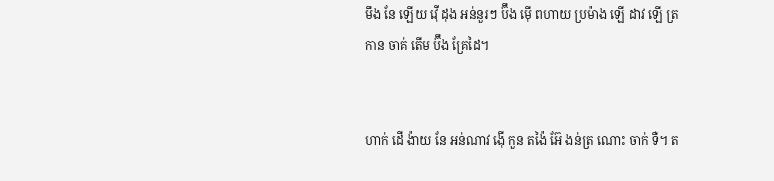មឹង នែ ឡើយ វ៉ើ ដុង អន់នួរៗ ប៊ឹង ម៉ើ ពហាយ ប្រម៉ាង ឡើ ដាវ ឡើ ត្រ កាន ចាគ់ តើម ប៊ឹង គ្រែដៃ។


ហាក់ ដើ ង៉ាយ នែ អន់ណាវ ង៉ើ កួន តង៉ៃ អ៊ែ ងន់ត្រ ណោះ ចាក់ ទឺ។ ត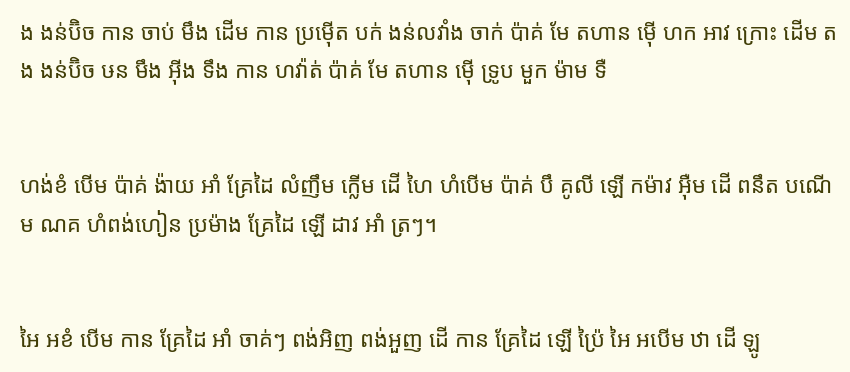ង ងន់ប៊ិច កាន ចាប់ មឹង ដើម កាន ប្រម៉ើត បក់ ងន់លវាំង ចាក់ ប៉ាគ់ មែ តហាន ម៉ើ ហក អាវ ក្រោះ ដើម តង ងន់ប៊ិច ឞន មឹង អ៊ីង ទឹង កាន ហវ៉ាត់ ប៉ាគ់ មែ តហាន ម៉ើ ទ្រូប មួក ម៉ាម ទឺ


ហង់ខំ បើម ប៉ាគ់ ង៉ាយ អាំ គ្រែដៃ លំញឹម ក្លើម ដើ ហៃ ហំបើម ប៉ាគ់ បឹ គូលី ឡើ កម៉ាវ អ៊ឺម ដើ ពនឹត បណើម ណគ ហំពង់ហៀន ប្រម៉ាង គ្រែដៃ ឡើ ដាវ អាំ ត្រៗ។


អៃ អខំ បើម កាន គ្រែដៃ អាំ ចាគ់ៗ ពង់អិញ ពង់អួញ ដើ កាន គ្រែដៃ ឡើ ប៉្រៃ អៃ អបើម ឋា ដើ ឡូ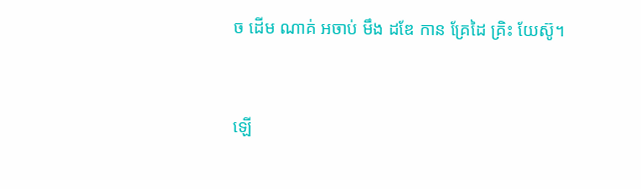ច ដើម ណាគ់ អចាប់ មឹង ដឌែ កាន គ្រែដៃ គ្រិះ យែស៊ូ។


ឡើ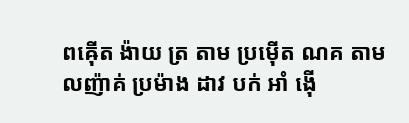ពឝ៉ើត ង៉ាយ ត្រ តាម ប្រម៉ើត ណគ តាម លញ៉ាគ់ ប្រម៉ាង ដាវ បក់ អាំ ង៉ើ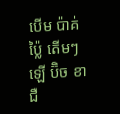បើម ប៉ាគ់ ប៉្លៃ តើមៗ ឡើ ប៊ិច ខា ជឺ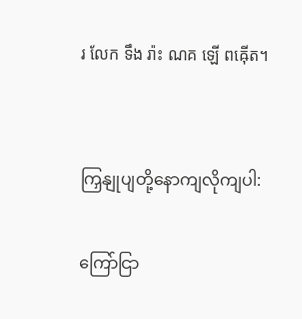រ លែក ទឹង រ៉ាះ ណគ ឡើ ពឝ៉ើត។


ကြှနျုပျတို့နောကျလိုကျပါ:

ကြော်ငြာ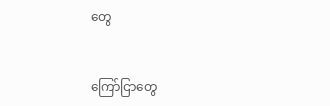တွေ


ကြော်ငြာတွေ